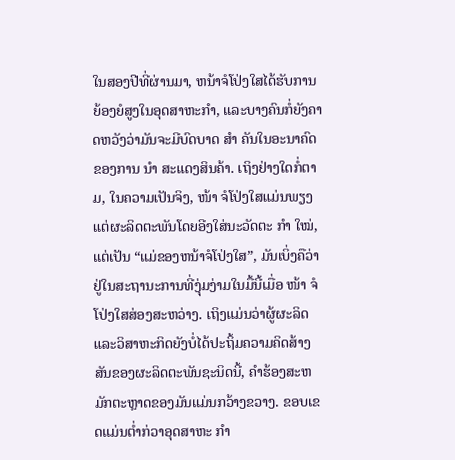ໃນສອງປີທີ່ຜ່ານມາ, ຫນ້າຈໍໂປ່ງໃສໄດ້ຮັບການຍ້ອງຍໍສູງໃນອຸດສາຫະກໍາ, ແລະບາງຄົນກໍ່ຍັງຄາດຫວັງວ່າມັນຈະມີບົດບາດ ສຳ ຄັນໃນອະນາຄົດຂອງການ ນຳ ສະແດງສິນຄ້າ. ເຖິງຢ່າງໃດກໍ່ຕາມ, ໃນຄວາມເປັນຈິງ, ໜ້າ ຈໍໂປ່ງໃສແມ່ນພຽງແຕ່ຜະລິດຕະພັນໂດຍອີງໃສ່ນະວັດຕະ ກຳ ໃໝ່, ແຕ່ເປັນ “ແມ່ຂອງຫນ້າຈໍໂປ່ງໃສ”, ມັນເບິ່ງຄືວ່າຢູ່ໃນສະຖານະການທີ່ງຸ່ມງ່າມໃນມື້ນີ້ເມື່ອ ໜ້າ ຈໍໂປ່ງໃສສ່ອງສະຫວ່າງ. ເຖິງແມ່ນວ່າຜູ້ຜະລິດແລະວິສາຫະກິດຍັງບໍ່ໄດ້ປະຖິ້ມຄວາມຄິດສ້າງສັນຂອງຜະລິດຕະພັນຊະນິດນີ້, ຄໍາຮ້ອງສະຫມັກຕະຫຼາດຂອງມັນແມ່ນກວ້າງຂວາງ. ຂອບເຂດແມ່ນຕໍ່າກ່ວາອຸດສາຫະ ກຳ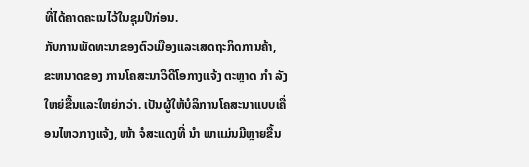ທີ່ໄດ້ຄາດຄະເນໄວ້ໃນຊຸມປີກ່ອນ.
ກັບການພັດທະນາຂອງຕົວເມືອງແລະເສດຖະກິດການຄ້າ, ຂະຫນາດຂອງ ການໂຄສະນາວິດີໂອກາງແຈ້ງ ຕະຫຼາດ ກຳ ລັງໃຫຍ່ຂື້ນແລະໃຫຍ່ກວ່າ. ເປັນຜູ້ໃຫ້ບໍລິການໂຄສະນາແບບເຄື່ອນໄຫວກາງແຈ້ງ, ໜ້າ ຈໍສະແດງທີ່ ນຳ ພາແມ່ນມີຫຼາຍຂື້ນ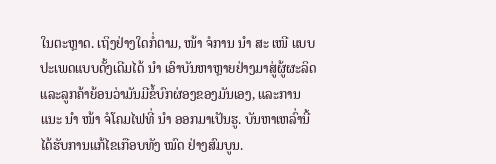ໃນຕະຫຼາດ. ເຖິງຢ່າງໃດກໍ່ຕາມ, ໜ້າ ຈໍການ ນຳ ສະ ເໜີ ແບບປະເພດແບບດັ້ງເດີມໄດ້ ນຳ ເອົາບັນຫາຫຼາຍຢ່າງມາສູ່ຜູ້ຜະລິດແລະລູກຄ້າຍ້ອນວ່າມັນມີຂໍ້ບົກຜ່ອງຂອງມັນເອງ, ແລະການແນະ ນຳ ໜ້າ ຈໍໂຄມໄຟທີ່ ນຳ ອອກມາເປັນຮູ. ບັນຫາເຫລົ່ານີ້ໄດ້ຮັບການແກ້ໄຂເກືອບທັງ ໝົດ ຢ່າງສົມບູນ.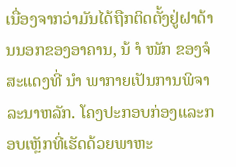ເນື່ອງຈາກວ່າມັນໄດ້ຖືກຕິດຕັ້ງຢູ່ຝາດ້ານນອກຂອງອາຄານ, ນ້ ຳ ໜັກ ຂອງຈໍສະແດງທີ່ ນຳ ພາກາຍເປັນການພິຈາລະນາຫລັກ. ໂຄງປະກອບກ່ອງແລະກອບເຫຼັກທີ່ເຮັດດ້ວຍພາຫະ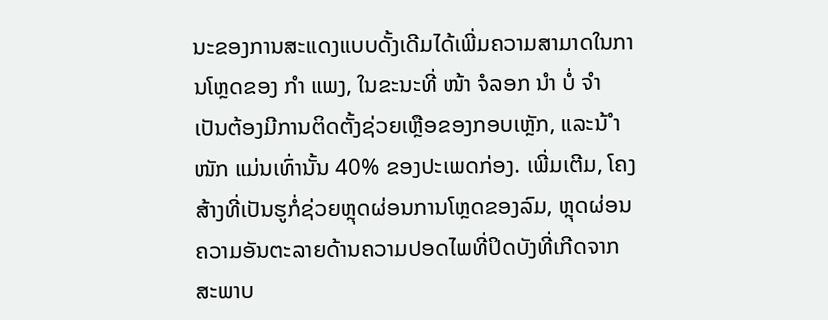ນະຂອງການສະແດງແບບດັ້ງເດີມໄດ້ເພີ່ມຄວາມສາມາດໃນການໂຫຼດຂອງ ກຳ ແພງ, ໃນຂະນະທີ່ ໜ້າ ຈໍລອກ ນຳ ບໍ່ ຈຳ ເປັນຕ້ອງມີການຕິດຕັ້ງຊ່ວຍເຫຼືອຂອງກອບເຫຼັກ, ແລະນ້ ຳ ໜັກ ແມ່ນເທົ່ານັ້ນ 40% ຂອງປະເພດກ່ອງ. ເພີ່ມເຕີມ, ໂຄງສ້າງທີ່ເປັນຮູກໍ່ຊ່ວຍຫຼຸດຜ່ອນການໂຫຼດຂອງລົມ, ຫຼຸດຜ່ອນຄວາມອັນຕະລາຍດ້ານຄວາມປອດໄພທີ່ປິດບັງທີ່ເກີດຈາກສະພາບ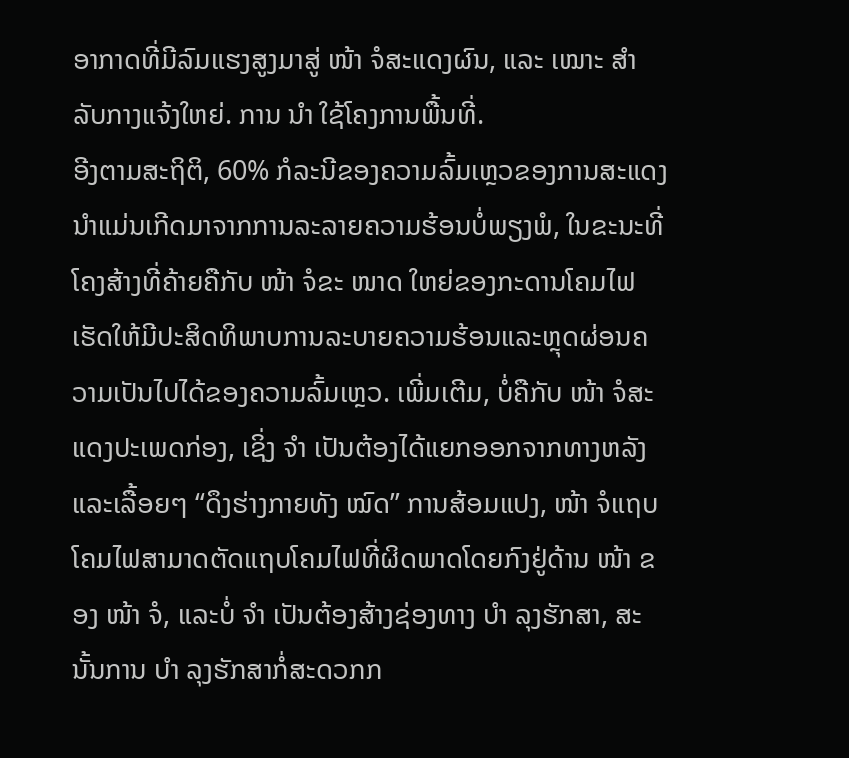ອາກາດທີ່ມີລົມແຮງສູງມາສູ່ ໜ້າ ຈໍສະແດງຜົນ, ແລະ ເໝາະ ສຳ ລັບກາງແຈ້ງໃຫຍ່. ການ ນຳ ໃຊ້ໂຄງການພື້ນທີ່.
ອີງຕາມສະຖິຕິ, 60% ກໍລະນີຂອງຄວາມລົ້ມເຫຼວຂອງການສະແດງນໍາແມ່ນເກີດມາຈາກການລະລາຍຄວາມຮ້ອນບໍ່ພຽງພໍ, ໃນຂະນະທີ່ໂຄງສ້າງທີ່ຄ້າຍຄືກັບ ໜ້າ ຈໍຂະ ໜາດ ໃຫຍ່ຂອງກະດານໂຄມໄຟເຮັດໃຫ້ມີປະສິດທິພາບການລະບາຍຄວາມຮ້ອນແລະຫຼຸດຜ່ອນຄວາມເປັນໄປໄດ້ຂອງຄວາມລົ້ມເຫຼວ. ເພີ່ມເຕີມ, ບໍ່ຄືກັບ ໜ້າ ຈໍສະແດງປະເພດກ່ອງ, ເຊິ່ງ ຈຳ ເປັນຕ້ອງໄດ້ແຍກອອກຈາກທາງຫລັງແລະເລື້ອຍໆ “ດຶງຮ່າງກາຍທັງ ໝົດ” ການສ້ອມແປງ, ໜ້າ ຈໍແຖບໂຄມໄຟສາມາດຕັດແຖບໂຄມໄຟທີ່ຜິດພາດໂດຍກົງຢູ່ດ້ານ ໜ້າ ຂອງ ໜ້າ ຈໍ, ແລະບໍ່ ຈຳ ເປັນຕ້ອງສ້າງຊ່ອງທາງ ບຳ ລຸງຮັກສາ, ສະນັ້ນການ ບຳ ລຸງຮັກສາກໍ່ສະດວກກ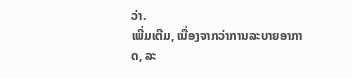ວ່າ.
ເພີ່ມເຕີມ, ເນື່ອງຈາກວ່າການລະບາຍອາກາດ, ລະ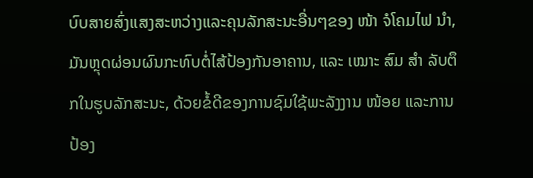ບົບສາຍສົ່ງແສງສະຫວ່າງແລະຄຸນລັກສະນະອື່ນໆຂອງ ໜ້າ ຈໍໂຄມໄຟ ນຳ, ມັນຫຼຸດຜ່ອນຜົນກະທົບຕໍ່ໄສ້ປ້ອງກັນອາຄານ, ແລະ ເໝາະ ສົມ ສຳ ລັບຕຶກໃນຮູບລັກສະນະ, ດ້ວຍຂໍ້ດີຂອງການຊົມໃຊ້ພະລັງງານ ໜ້ອຍ ແລະການປ້ອງ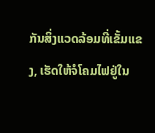ກັນສິ່ງແວດລ້ອມທີ່ເຂັ້ມແຂງ, ເຮັດໃຫ້ຈໍໂຄມໄຟຢູ່ໃນ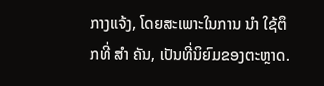ກາງແຈ້ງ, ໂດຍສະເພາະໃນການ ນຳ ໃຊ້ຕຶກທີ່ ສຳ ຄັນ, ເປັນທີ່ນິຍົມຂອງຕະຫຼາດ.